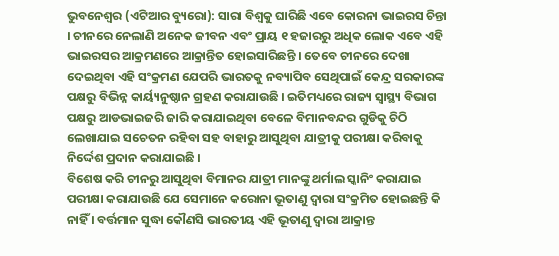ଭୁବନେଶ୍ୱର (ଏଟିଆର ବ୍ୟୁରୋ): ସାରା ବିଶ୍ୱକୁ ଘାରିଛି ଏବେ କୋରନା ଭାଇରସ ଚିନ୍ତା । ଚୀନରେ ନେଲାଣି ଅନେକ ଜୀବନ ଏବଂ ପ୍ରାୟ ୧ ହଜାରରୁ ଅଧିକ ଲୋକ ଏବେ ଏହି ଭାଇରସର ଆକ୍ରମଣରେ ଆକ୍ରାନ୍ତିତ ହୋଇସାରିଛନ୍ତି । ତେବେ ଚୀନରେ ଦେଖା ଦେଇଥିବା ଏହି ସଂକ୍ରମଣ ଯେପରି ଭାରତକୁ ନବ୍ୟାପିବ ସେଥିପାଇଁ କେନ୍ଦ୍ର ସରକାରଙ୍କ ପକ୍ଷରୁ ବିଭିନ୍ନ କାର୍ୟ୍ୟନୁଷ୍ଠାନ ଗ୍ରହଣ କରାଯାଉଛି । ଇତିମଧ୍ୟରେ ରାଜ୍ୟ ସ୍ୱାସ୍ଥ୍ୟ ବିଭାଗ ପକ୍ଷରୁ ଆଡଭାଇଜରି ଜାରି କରାଯାଇଥିବା ବେଳେ ବିମାନବନ୍ଦର ଗୁଡିକୁ ଚିଠି ଲେଖାଯାଇ ସଚେତନ ରହିବା ସହ ବାହାରୁ ଆସୁଥିବା ଯାତ୍ରୀକୁ ପରୀକ୍ଷା କରିବାକୁ ନିର୍ଦ୍ଦେଶ ପ୍ରଦାନ କରାଯାଇଛି ।
ବିଶେଷ କରି ଚୀନରୁ ଆସୁଥିବା ବିମାନର ଯାତ୍ରୀ ମାନଙ୍କୁ ଥର୍ମାଲ ସ୍କାନିଂ କରାଯାଇ ପରୀକ୍ଷା କରାଯାଉଛି ଯେ ସେମାନେ କରୋନା ଭୂତାଣୁ ଦ୍ୱାରା ସଂକ୍ରମିତ ହୋଇଛନ୍ତି କି ନାହିଁ । ବର୍ତ୍ତମାନ ସୁଦ୍ଧା କୌଣସି ଭାରତୀୟ ଏହି ଭୂତାଣୁ ଦ୍ୱାରା ଆକ୍ରାନ୍ତ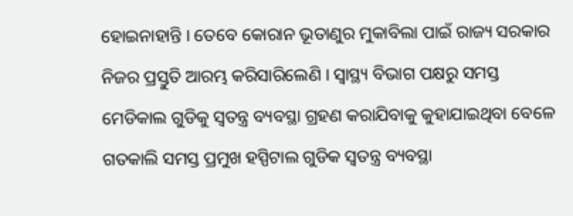ହୋଇନାହାନ୍ତି । ତେବେ କୋରାନ ଭୂତାଣୁର ମୁକାବିଲା ପାଇଁ ରାଜ୍ୟ ସରକାର ନିଜର ପ୍ରସ୍ତୁତି ଆରମ୍ଭ କରିସାରିଲେଣି । ସ୍ୱାସ୍ଥ୍ୟ ବିଭାଗ ପକ୍ଷରୁ ସମସ୍ତ ମେଡିକାଲ ଗୁଡିକୁ ସ୍ୱତନ୍ତ୍ର ବ୍ୟବସ୍ଥା ଗ୍ରହଣ କରାଯିବାକୁ କୁହାଯାଇଥିବା ବେଳେ ଗତକାଲି ସମସ୍ତ ପ୍ରମୁଖ ହସ୍ପିଟାଲ ଗୁଡିକ ସ୍ୱତନ୍ତ୍ର ବ୍ୟବସ୍ଥା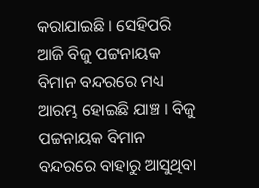କରାଯାଇଛି । ସେହିପରି ଆଜି ବିଜୁ ପଟ୍ଟନାୟକ ବିମାନ ବନ୍ଦରରେ ମଧ୍ୟ ଆରମ୍ଭ ହୋଇଛି ଯାଞ୍ଚ । ବିଜୁ ପଟ୍ଟନାୟକ ବିମାନ ବନ୍ଦରରେ ବାହାରୁ ଆସୁଥିବା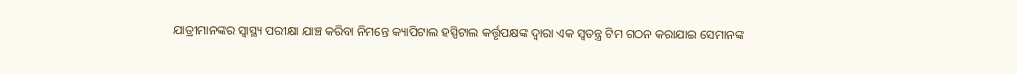ଯାତ୍ରୀମାନଙ୍କର ସ୍ୱାସ୍ଥ୍ୟ ପରୀକ୍ଷା ଯାଞ୍ଚ କରିବା ନିମନ୍ତେ କ୍ୟାପିଟାଲ ହସ୍ପିଟାଲ କର୍ତ୍ତୃପକ୍ଷଙ୍କ ଦ୍ୱାରା ଏକ ସ୍ୱତନ୍ତ୍ର ଟିମ ଗଠନ କରାଯାଇ ସେମାନଙ୍କ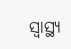ସ୍ୱାସ୍ଥ୍ୟ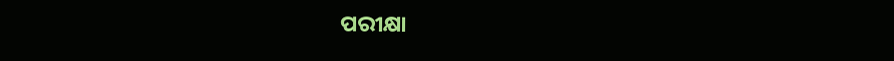ପରୀକ୍ଷା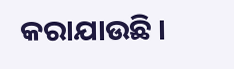କରାଯାଉଛି ।